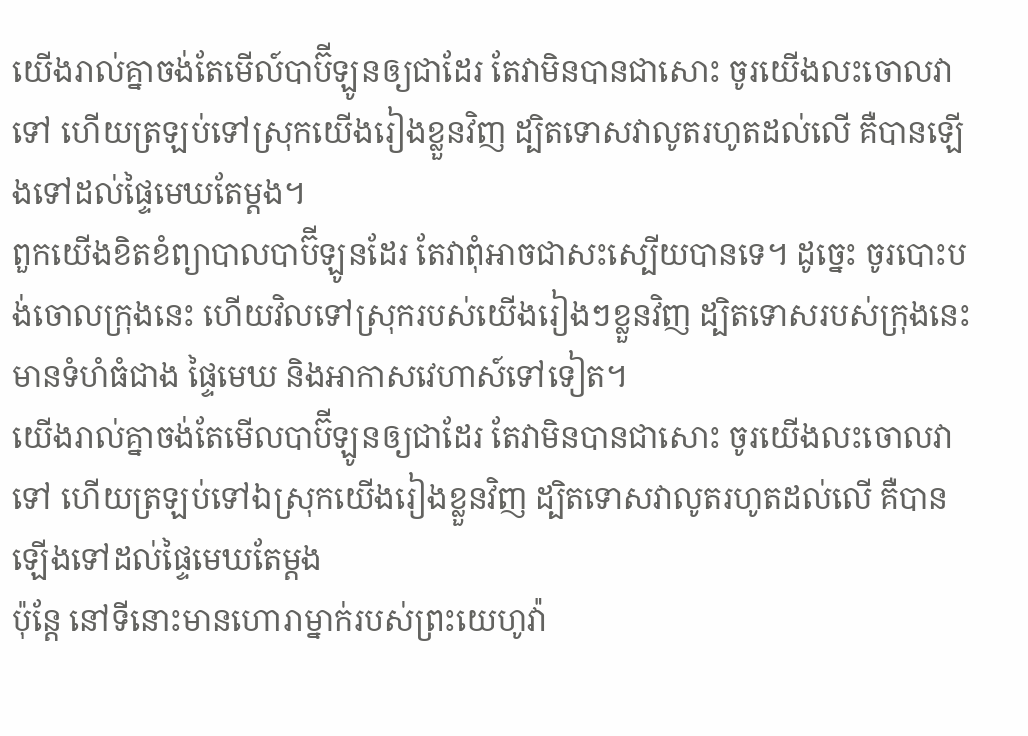យើងរាល់គ្នាចង់តែមើល៍បាប៊ីឡូនឲ្យជាដែរ តែវាមិនបានជាសោះ ចូរយើងលះចោលវាទៅ ហើយត្រឡប់ទៅស្រុកយើងរៀងខ្លួនវិញ ដ្បិតទោសវាលូតរហូតដល់លើ គឺបានឡើងទៅដល់ផ្ទៃមេឃតែម្តង។
ពួកយើងខិតខំព្យាបាលបាប៊ីឡូនដែរ តែវាពុំអាចជាសះស្បើយបានទេ។ ដូច្នេះ ចូរបោះបង់ចោលក្រុងនេះ ហើយវិលទៅស្រុករបស់យើងរៀងៗខ្លួនវិញ ដ្បិតទោសរបស់ក្រុងនេះមានទំហំធំជាង ផ្ទៃមេឃ និងអាកាសវេហាស៍ទៅទៀត។
យើងរាល់គ្នាចង់តែមើលបាប៊ីឡូនឲ្យជាដែរ តែវាមិនបានជាសោះ ចូរយើងលះចោលវាទៅ ហើយត្រឡប់ទៅឯស្រុកយើងរៀងខ្លួនវិញ ដ្បិតទោសវាលូតរហូតដល់លើ គឺបានឡើងទៅដល់ផ្ទៃមេឃតែម្តង
ប៉ុន្តែ នៅទីនោះមានហោរាម្នាក់របស់ព្រះយេហូវ៉ា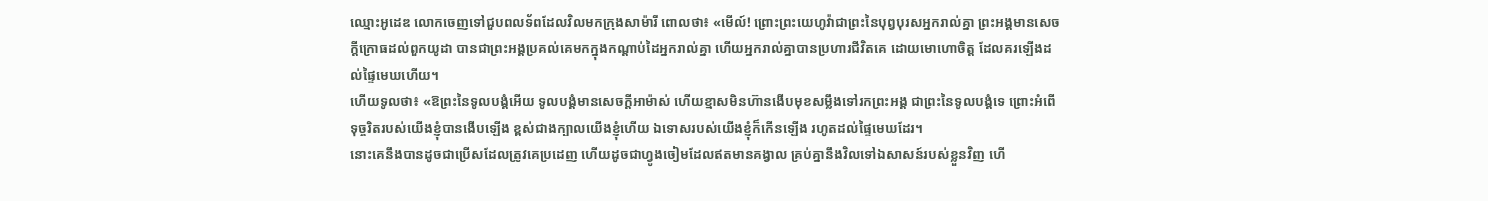ឈ្មោះអូដេឌ លោកចេញទៅជួបពលទ័ពដែលវិលមកក្រុងសាម៉ារី ពោលថា៖ «មើល៍! ព្រោះព្រះយេហូវ៉ាជាព្រះនៃបុព្វបុរសអ្នករាល់គ្នា ព្រះអង្គមានសេចក្ដីក្រោធដល់ពួកយូដា បានជាព្រះអង្គប្រគល់គេមកក្នុងកណ្ដាប់ដៃអ្នករាល់គ្នា ហើយអ្នករាល់គ្នាបានប្រហារជីវិតគេ ដោយមោហោចិត្ត ដែលគរឡើងដល់ផ្ទៃមេឃហើយ។
ហើយទូលថា៖ «ឱព្រះនៃទូលបង្គំអើយ ទូលបង្គំមានសេចក្ដីអាម៉ាស់ ហើយខ្មាសមិនហ៊ានងើបមុខសម្លឹងទៅរកព្រះអង្គ ជាព្រះនៃទូលបង្គំទេ ព្រោះអំពើទុច្ចរិតរបស់យើងខ្ញុំបានងើបឡើង ខ្ពស់ជាងក្បាលយើងខ្ញុំហើយ ឯទោសរបស់យើងខ្ញុំក៏កើនឡើង រហូតដល់ផ្ទៃមេឃដែរ។
នោះគេនឹងបានដូចជាប្រើសដែលត្រូវគេប្រដេញ ហើយដូចជាហ្វូងចៀមដែលឥតមានគង្វាល គ្រប់គ្នានឹងវិលទៅឯសាសន៍របស់ខ្លួនវិញ ហើ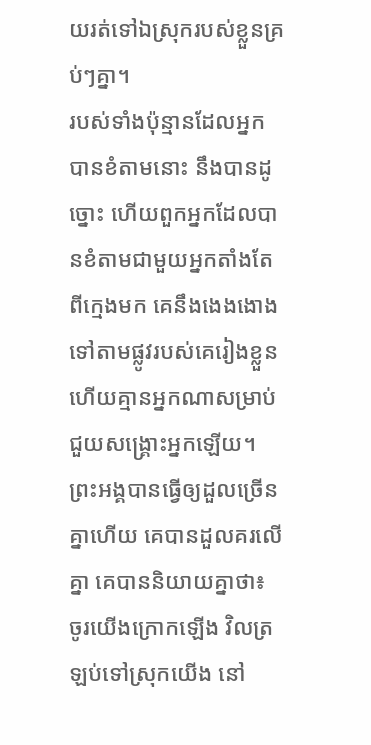យរត់ទៅឯស្រុករបស់ខ្លួនគ្រប់ៗគ្នា។
របស់ទាំងប៉ុន្មានដែលអ្នកបានខំតាមនោះ នឹងបានដូច្នោះ ហើយពួកអ្នកដែលបានខំតាមជាមួយអ្នកតាំងតែពីក្មេងមក គេនឹងងេងងោងទៅតាមផ្លូវរបស់គេរៀងខ្លួន ហើយគ្មានអ្នកណាសម្រាប់ជួយសង្គ្រោះអ្នកឡើយ។
ព្រះអង្គបានធ្វើឲ្យដួលច្រើនគ្នាហើយ គេបានដួលគរលើគ្នា គេបាននិយាយគ្នាថា៖ ចូរយើងក្រោកឡើង វិលត្រឡប់ទៅស្រុកយើង នៅ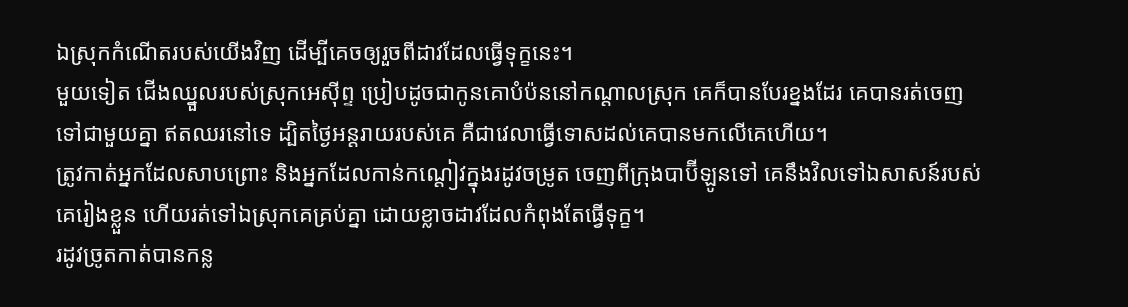ឯស្រុកកំណើតរបស់យើងវិញ ដើម្បីគេចឲ្យរួចពីដាវដែលធ្វើទុក្ខនេះ។
មួយទៀត ជើងឈ្នួលរបស់ស្រុកអេស៊ីព្ទ ប្រៀបដូចជាកូនគោបំប៉ននៅកណ្ដាលស្រុក គេក៏បានបែរខ្នងដែរ គេបានរត់ចេញទៅជាមួយគ្នា ឥតឈរនៅទេ ដ្បិតថ្ងៃអន្តរាយរបស់គេ គឺជាវេលាធ្វើទោសដល់គេបានមកលើគេហើយ។
ត្រូវកាត់អ្នកដែលសាបព្រោះ និងអ្នកដែលកាន់កណ្តៀវក្នុងរដូវចម្រូត ចេញពីក្រុងបាប៊ីឡូនទៅ គេនឹងវិលទៅឯសាសន៍របស់គេរៀងខ្លួន ហើយរត់ទៅឯស្រុកគេគ្រប់គ្នា ដោយខ្លាចដាវដែលកំពុងតែធ្វើទុក្ខ។
រដូវច្រូតកាត់បានកន្ល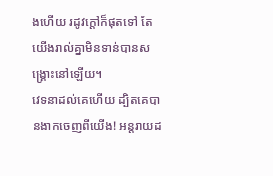ងហើយ រដូវក្តៅក៏ផុតទៅ តែយើងរាល់គ្នាមិនទាន់បានសង្គ្រោះនៅឡើយ។
វេទនាដល់គេហើយ ដ្បិតគេបានងាកចេញពីយើង! អន្តរាយដ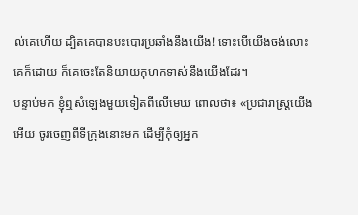ល់គេហើយ ដ្បិតគេបានបះបោរប្រឆាំងនឹងយើង! ទោះបើយើងចង់លោះគេក៏ដោយ ក៏គេចេះតែនិយាយកុហកទាស់នឹងយើងដែរ។
បន្ទាប់មក ខ្ញុំឮសំឡេងមួយទៀតពីលើមេឃ ពោលថា៖ «ប្រជារាស្ត្រយើងអើយ ចូរចេញពីទីក្រុងនោះមក ដើម្បីកុំឲ្យអ្នក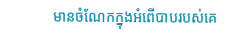មានចំណែកក្នុងអំពើបាបរបស់គេ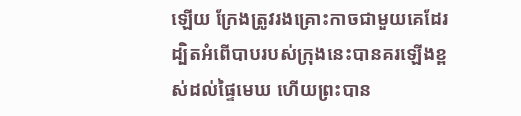ឡើយ ក្រែងត្រូវរងគ្រោះកាចជាមួយគេដែរ
ដ្បិតអំពើបាបរបស់ក្រុងនេះបានគរឡើងខ្ពស់ដល់ផ្ទៃមេឃ ហើយព្រះបាន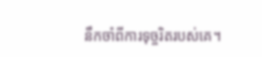នឹកចាំពីការទុច្ចរិតរបស់គេ។